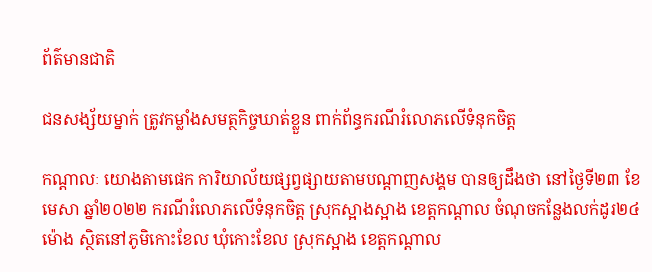ព័ត៌មានជាតិ

ជនសង្ស័យម្នាក់ ត្រូវកម្លាំងសមត្ថកិច្ចឃាត់ខ្លួន ពាក់ព័ន្ធករណីរំលោភលើទំនុកចិត្ត

កណ្ដាលៈ យោងតាមផេក ការិយាល័យផ្សព្វផ្សាយតាមបណ្តាញសង្គម បានឲ្យដឹងថា នៅថ្ងៃទី២៣ ខែមេសា ឆ្នាំ២០២២ ករណីរំលោភលើទំនុកចិត្ត ស្រុកស្អាងស្អាង ខេត្តកណ្តាល ចំណុចកន្លែងលក់ដូរ២៤ម៉ោង ស្ថិតនៅភូមិកោះខែល ឃុំកោះខែល ស្រុកស្អាង ខេត្តកណ្តាល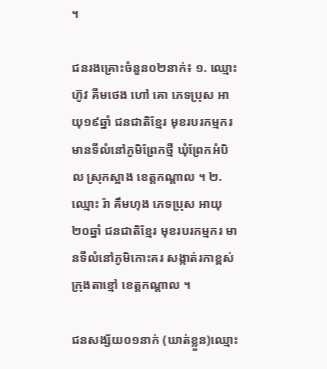។

ជនរងគ្រោះចំនួន០២នាក់៖ ១. ឈ្មោះ ហ៊ូវ គីមថេង ហៅ គោ ភេទប្រុស អាយុ១៩ឆ្នាំ ជនជាតិខ្មែរ មុខរបរកម្មករ មានទីលំនៅភូមិព្រែកថ្មី ឃុំព្រែកអំបិល ស្រុកស្អាង ខេត្តកណ្តាល ។ ២. ឈ្មោះ រ៉ា គឹមហុង ភេទប្រុស អាយុ២០ឆ្នាំ ជនជាតិខ្មែរ មុខរបរកម្មករ មានទីលំនៅភូមិកោះគរ សង្កាត់រកាខ្ពស់ ក្រុងតាខ្មៅ ខេត្តកណ្ដាល ។

ជនសង្ស័យ០១នាក់ (ឃាត់ខ្លួន)ឈ្មោះ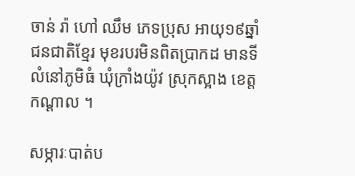ចាន់ រ៉ា ហៅ ឈឹម ភេទប្រុស អាយុ១៩ឆ្នាំ ជនជាតិខ្មែរ មុខរបរមិនពិតប្រាកដ មានទីលំនៅភូមិធំ ឃុំក្រាំងយ៉ូវ ស្រុកស្អាង ខេត្តកណ្ដាល ។

សម្ភារៈបាត់ប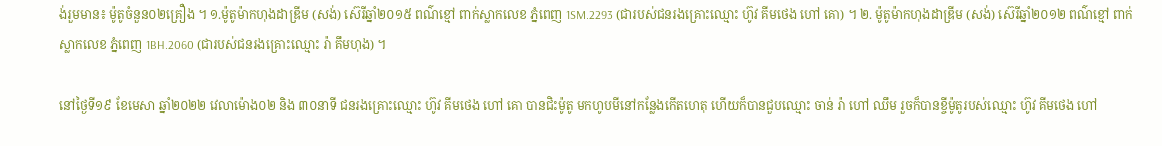ង់រួមមាន៖ ម៉ូតូចំនួន០២គ្រឿង ។ ១.ម៉ូតូម៉ាកហុងដាឌ្រីម (សង់) ស៊េរីឆ្នាំ២០១៥ ពណ៌ខ្មៅ ពាក់ស្លាកលេខ ភ្នំពេញ 1SM.2293 (ជារបស់ជនរងគ្រោះឈ្មោះ ហ៊ូវ គីមថេង ហៅ គោ) ។ ២. ម៉ូតូម៉ាកហុងដាឌ្រីម (សង់) ស៊េរីឆ្នាំ២០១២ ពណ៌ខ្មៅ ពាក់ស្លាកលេខ ភ្នំពេញ 1BH.2060 (ជារបស់ជនរងគ្រោះឈ្មោះ រ៉ា គឹមហុង) ។

នៅថ្ងៃទី១៩ ខែមេសា ឆ្នាំ២០២២ វេលាម៉ោង០២ និង ៣០នាទី ជនរងគ្រោះឈ្មោះ ហ៊ូវ គីមថេង ហៅ គោ បានជិះម៉ូតូ មកហូបមីនៅកន្លែងកើតហេតុ ហើយក៏បានជួបឈ្មោះ ចាន់ រ៉ា ហៅ ឈឹម រួចក៏បានខ្ចីម៉ូតូរបស់ឈ្មោះ ហ៊ូវ គីមថេង ហៅ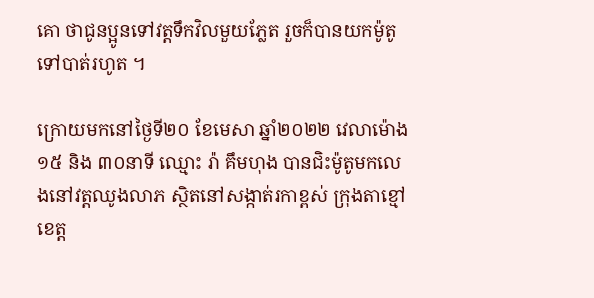គោ ថាជូនប្អូនទៅវត្តទឹកវិលមួយភ្លែត រួចក៏បានយកម៉ូតូទៅបាត់រហូត ។

ក្រោយមកនៅថ្ងៃទី២០ ខែមេសា ឆ្នាំ២០២២ វេលាម៉ោង ១៥ និង ៣០នាទី ឈ្មោះ រ៉ា គឹមហុង បានជិះម៉ូតូមកលេងនៅវត្តឈូងលាភ ស្ថិតនៅសង្កាត់រកាខ្ពស់ ក្រុងតាខ្មៅ ខេត្ត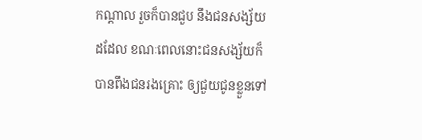កណ្ដាល រួចក៏បានជួប នឹងជនសង្ស័យដដែល ខណៈពេលនោះជនសង្ស័យក៏បានពឹងជនរងគ្រោះ ឲ្យជួយជូនខ្លួនទៅ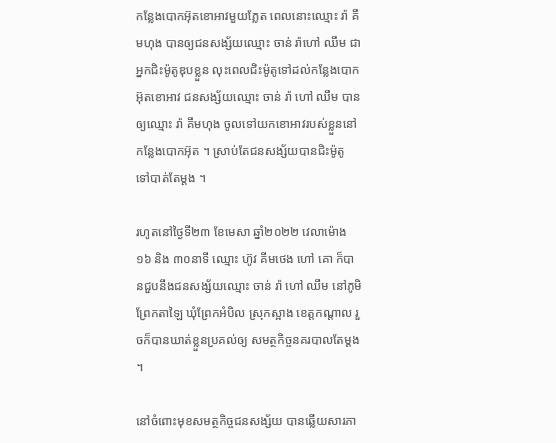កន្លែងបោកអ៊ុតខោអាវមួយភ្លែត ពេលនោះឈ្មោះ រ៉ា គឹមហុង បានឲ្យជនសង្ស័យឈ្មោះ ចាន់ រ៉ាហៅ ឈឹម ជាអ្នកជិះម៉ូតូឌុបខ្លួន លុះពេលជិះម៉ូតូទៅដល់កន្លែងបោកអ៊ុតខោអាវ ជនសង្ស័យឈ្មោះ ចាន់ រ៉ា ហៅ ឈឹម បានឲ្យឈ្មោះ រ៉ា គឹមហុង ចូលទៅយកខោអាវរបស់ខ្លួននៅកន្លែងបោកអ៊ុត ។ ស្រាប់តែជនសង្ស័យបានជិះម៉ូតូ ទៅបាត់តែម្ដង ។

រហូតនៅថ្ងៃទី២៣ ខែមេសា ឆ្នាំ២០២២ វេលាម៉ោង ១៦ និង ៣០នាទី ឈ្មោះ ហ៊ូវ គីមថេង ហៅ គោ ក៏បានជួបនឹងជនសង្ស័យឈ្មោះ ចាន់ រ៉ា ហៅ ឈឹម នៅភូមិព្រែកតាឡៃ ឃុំព្រែកអំបិល ស្រុកស្អាង ខេត្តកណ្ដាល រួចក៏បានឃាត់ខ្លួនប្រគល់ឲ្យ សមត្ថកិច្ចនគរបាលតែម្ដង ។

នៅចំពោះមុខសមត្ថកិច្ចជនសង្ស័យ បានឆ្លើយសារភា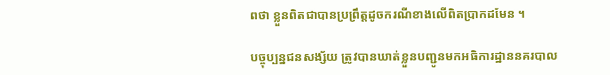ពថា ខ្លួនពិតជាបានប្រព្រឹត្តដូចករណីខាងលើពិតប្រាកដមែន ។

បច្ចុប្បន្នជនសង្ស័យ ត្រូវបានឃាត់ខ្លួនបញ្ជូនមកអធិការដ្ឋាននគរបាល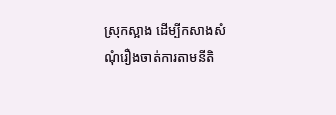ស្រុកស្អាង ដើម្បីកសាងសំណុំរឿងចាត់ការតាមនីតិ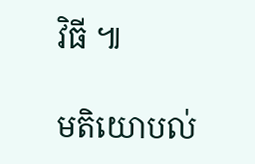វិធី ៕

មតិយោបល់